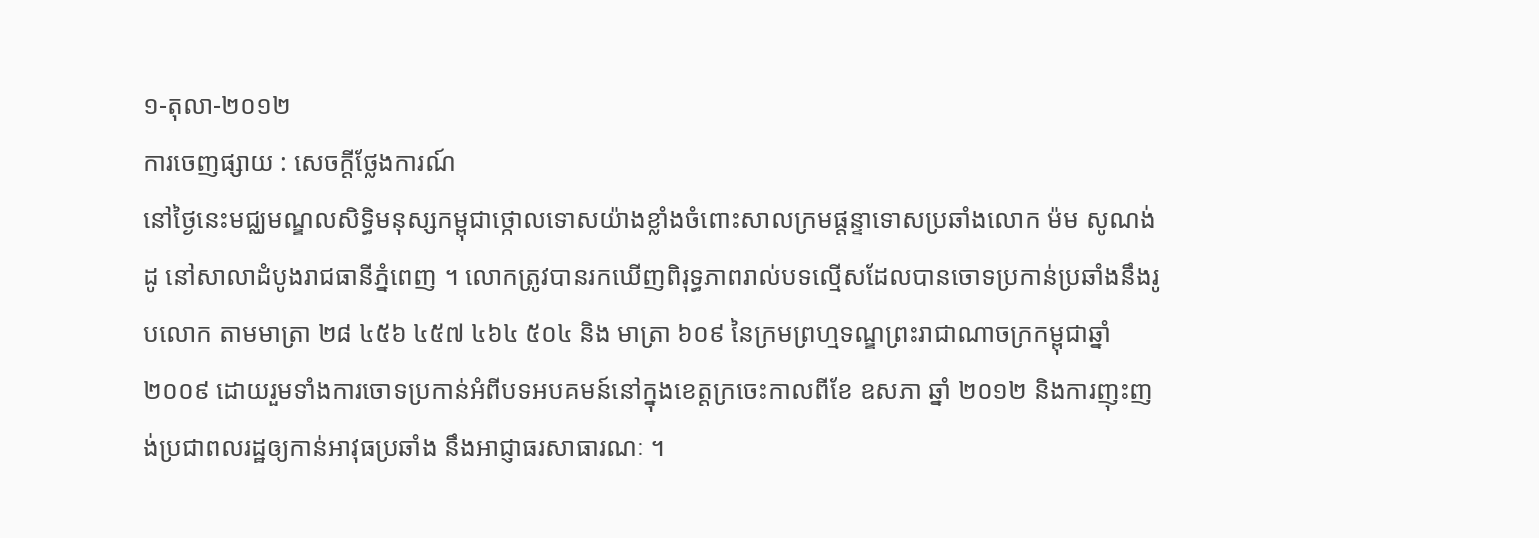១-តុលា-២០១២
ការចេញផ្សាយ : សេចក្តីថ្លែងការណ៍
នៅថ្ងៃនេះមជ្ឈមណ្ឌលសិទ្ធិមនុស្សកម្ពុជាថ្កោលទោសយ៉ាងខ្លាំងចំពោះសាលក្រមផ្តន្ទាទោសប្រឆាំងលោក ម៉ម សូណង់ដូ នៅសាលាដំបូងរាជធានីភ្នំពេញ ។ លោកត្រូវបានរកឃើញពិរុទ្ធភាពរាល់បទល្មើសដែលបានចោទប្រកាន់ប្រឆាំងនឹងរូបលោក តាមមាត្រា ២៨ ៤៥៦ ៤៥៧ ៤៦៤ ៥០៤ និង មាត្រា ៦០៩ នៃក្រមព្រហ្មទណ្ឌព្រះរាជាណាចក្រកម្ពុជាឆ្នាំ ២០០៩ ដោយរួមទាំងការចោទប្រកាន់អំពីបទអបគមន៍នៅក្នុងខេត្តក្រចេះកាលពីខែ ឧសភា ឆ្នាំ ២០១២ និងការញុះញង់ប្រជាពលរដ្ឋឲ្យកាន់អាវុធប្រឆាំង នឹងអាជ្ញាធរសាធារណៈ ។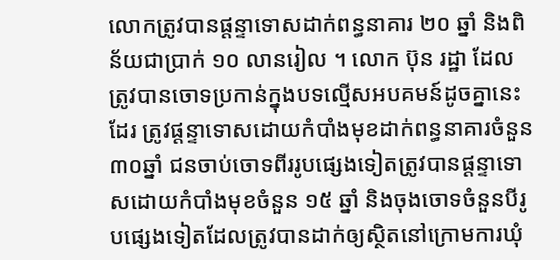លោកត្រូវបានផ្តន្ទាទោសដាក់ពន្ធនាគារ ២០ ឆ្នាំ និងពិន័យជាប្រាក់ ១០ លានរៀល ។ លោក ប៊ុន រដ្ឋា ដែលត្រូវបានចោទប្រកាន់ក្នុងបទល្មើសអបគមន៍ដូចគ្នានេះដែរ ត្រូវផ្តន្ទាទោសដោយកំបាំងមុខដាក់ពន្ធនាគារចំនួន ៣០ឆ្នាំ ជនចាប់ចោទពីររូបផ្សេងទៀតត្រូវបានផ្តន្ទាទោសដោយកំបាំងមុខចំនួន ១៥ ឆ្នាំ និងចុងចោទចំនួនបីរូបផ្សេងទៀតដែលត្រូវបានដាក់ឲ្យស្ថិតនៅក្រោមការឃុំ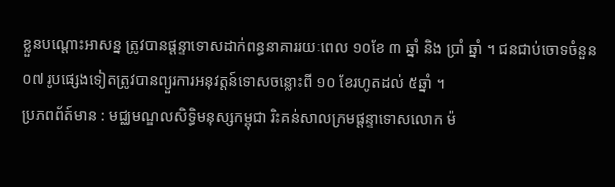ខ្លួនបណ្តោះអាសន្ន ត្រូវបានផ្តន្ទាទោសដាក់ពន្ធនាគាររយៈពេល ១០ខែ ៣ ឆ្នាំ និង ប្រាំ ឆ្នាំ ។ ជនជាប់ចោទចំនួន ០៧ រូបផ្សេងទៀតត្រូវបានព្យួរការអនុវត្តន៍ទោសចន្លោះពី ១០ ខែរហូតដល់ ៥ឆ្នាំ ។
ប្រភពព័ត៍មាន : មជ្ឈមណ្ឌលសិទ្ធិមនុស្សកម្ពុជា រិះគន់សាលក្រមផ្តន្ទាទោសលោក ម៉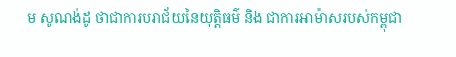ម សូណង់ដូ ថាជាការបរាជ័យនៃយុត្តិធម៌ និង ជាការអាម៉ាសរបស់កម្ពុជា